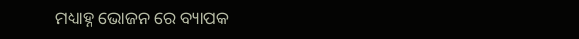ମଧ୍ୟାହ୍ନ ଭୋଜନ ରେ ବ୍ୟାପକ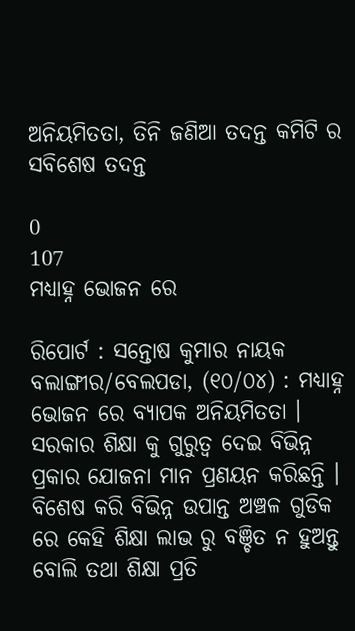ଅନିୟମିତତା, ତିନି ଜଣିଆ ତଦନ୍ତ କମିଟି ର ସବିଶେଷ ତଦନ୍ତ

0
107
ମଧ୍ୟାହ୍ନ ଭୋଜନ ରେ

ରିପୋର୍ଟ : ସନ୍ତୋଷ କୁମାର ନାୟକ
ବଲାଙ୍ଗୀର/ବେଲପଡା, (୧୦/୦୪) : ମଧ୍ୟାହ୍ନ ଭୋଜନ ରେ ବ୍ୟାପକ ଅନିୟମିତତା । ସରକାର ଶିକ୍ଷା କୁ ଗୁରୁତ୍ଵ ଦେଇ ବିଭିନ୍ନ ପ୍ରକାର ଯୋଜନା ମାନ ପ୍ରଣୟନ କରିଛନ୍ତି । ବିଶେଷ କରି ବିଭିନ୍ନ ଉପାନ୍ତ ଅଞ୍ଚଳ ଗୁଡିକ ରେ କେହି ଶିକ୍ଷା ଲାଭ ରୁ ବଞ୍ଚିତ ନ ହୁଅନ୍ତୁ ବୋଲି ତଥା ଶିକ୍ଷା ପ୍ରତି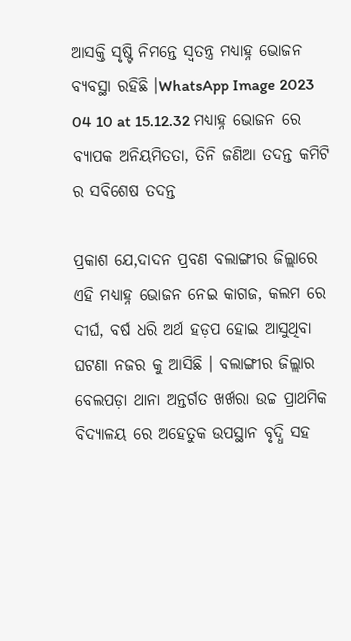ଆସକ୍ତି ସୃଷ୍ଟି ନିମନ୍ତେ ସ୍ଵତନ୍ତ୍ର ମଧ୍ୟାହ୍ନ ଭୋଜନ ବ୍ୟବସ୍ଥା ରହିଛି ।WhatsApp Image 2023 04 10 at 15.12.32 ମଧ୍ୟାହ୍ନ ଭୋଜନ ରେ ବ୍ୟାପକ ଅନିୟମିତତା, ତିନି ଜଣିଆ ତଦନ୍ତ କମିଟି ର ସବିଶେଷ ତଦନ୍ତ

ପ୍ରକାଶ ଯେ,ଦାଦନ ପ୍ରବଣ ବଲାଙ୍ଗୀର ଜିଲ୍ଲାରେ ଏହି ମଧ୍ୟାହ୍ନ ଭୋଜନ ନେଇ କାଗଜ, କଲମ ରେ ଦୀର୍ଘ, ବର୍ଷ ଧରି ଅର୍ଥ ହଡ଼ପ ହୋଇ ଆସୁଥିବା ଘଟଣା ନଜର କୁ ଆସିଛି । ବଲାଙ୍ଗୀର ଜିଲ୍ଲାର ବେଲପଡ଼ା ଥାନା ଅନ୍ତର୍ଗତ ଖର୍ଖରା ଉଚ୍ଚ ପ୍ରାଥମିକ ବିଦ୍ୟାଳୟ ରେ ଅହେତୁକ ଉପସ୍ଥାନ ବୃଦ୍ଧି ସହ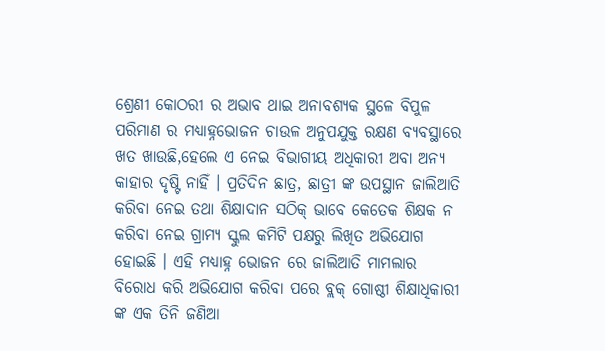ଶ୍ରେଣୀ କୋଠରୀ ର ଅଭାବ ଥାଇ ଅନାବଶ୍ୟକ ସ୍ଥଳେ ବିପୁଳ ପରିମାଣ ର ମଧ୍ୟାହ୍ନଭୋଜନ ଚାଉଳ ଅନୁପଯୁକ୍ତ ରକ୍ଷଣ ବ୍ୟବସ୍ଥାରେ ଖତ ଖାଉଛି,ହେଲେ ଏ ନେଇ ବିଭାଗୀୟ ଅଧିକାରୀ ଅବା ଅନ୍ୟ କାହାର ଦୃଷ୍ଟି ନାହିଁ । ପ୍ରତିଦିନ ଛାତ୍ର, ଛାତ୍ରୀ ଙ୍କ ଉପସ୍ଥାନ ଜାଲିଆତି କରିବା ନେଇ ତଥା ଶିକ୍ଷାଦାନ ସଠିକ୍ ଭାବେ କେତେକ ଶିକ୍ଷକ ନ କରିବା ନେଇ ଗ୍ରାମ୍ୟ ସ୍କୁଲ କମିଟି ପକ୍ଷରୁ ଲିଖିତ ଅଭିଯୋଗ ହୋଇଛି । ଏହି ମଧ୍ୟାହ୍ନ ଭୋଜନ ରେ ଜାଲିଆତି ମାମଲାର ବିରୋଧ କରି ଅଭିଯୋଗ କରିବା ପରେ ବ୍ଲକ୍ ଗୋଷ୍ଠୀ ଶିକ୍ଷାଧିକାରୀ ଙ୍କ ଏକ ତିନି ଜଣିଆ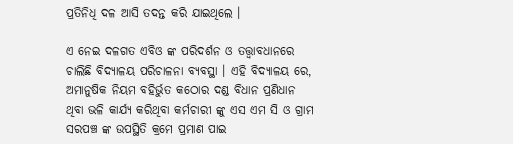ପ୍ରତିନିଧି ଦଳ ଆସି ତଦନ୍ତ କରି ଯାଇଥିଲେ ।

ଏ ନେଇ ଦଳଗତ ଏବିଓ ଙ୍କ ପରିଦର୍ଶନ ଓ ତତ୍ତ୍ୱାବଧାନରେ ଚାଲିଛି ବିଦ୍ୟାଳୟ ପରିଚାଳନା ବ୍ୟବସ୍ଥା । ଏହି ବିଦ୍ୟାଳୟ ରେ, ଅମାନୁଷିକ ନିୟମ ବହିର୍ଭୁତ କଠୋର ଦଣ୍ଡ ବିଧାନ ପ୍ରଣିଧାନ ଥିବା ଭଳି କାର୍ଯ୍ୟ କରିଥିବା କର୍ମଚାରୀ ଙ୍କୁ ଏସ ଏମ ସି ଓ ଗ୍ରାମ ସରପଞ୍ଚ ଙ୍କ ଉପସ୍ଥିତି କ୍ରମେ ପ୍ରମାଣ ପାଇ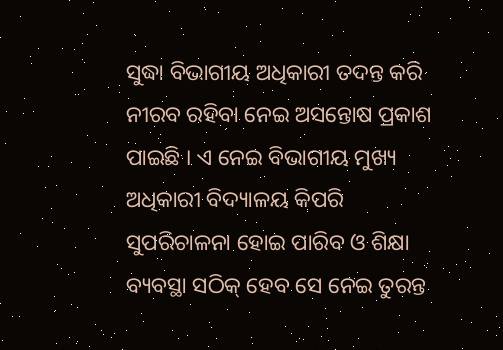ସୁଦ୍ଧା ବିଭାଗୀୟ ଅଧିକାରୀ ତଦନ୍ତ କରି ନୀରବ ରହିବା ନେଇ ଅସନ୍ତୋଷ ପ୍ରକାଶ ପାଇଛି । ଏ ନେଇ ବିଭାଗୀୟ ମୁଖ୍ୟ ଅଧିକାରୀ ବିଦ୍ୟାଳୟ କିପରି ସୁପରିଚାଳନା ହୋଇ ପାରିବ ଓ ଶିକ୍ଷା ବ୍ୟବସ୍ଥା ସଠିକ୍ ହେବ ସେ ନେଇ ତୁରନ୍ତ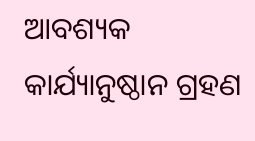ଆବଶ୍ୟକ କାର୍ଯ୍ୟାନୁଷ୍ଠାନ ଗ୍ରହଣ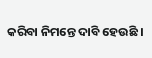କରିବା ନିମନ୍ତେ ଦାବି ହେଉଛି ।